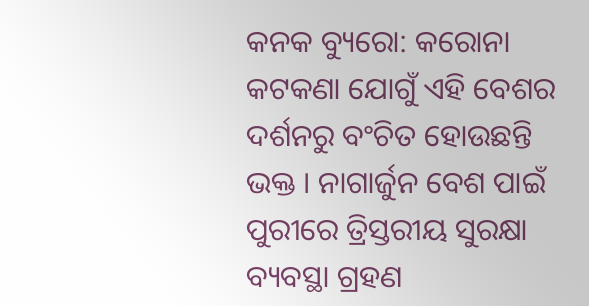କନକ ବ୍ୟୁରୋ: କରୋନା କଟକଣା ଯୋଗୁଁ ଏହି ବେଶର ଦର୍ଶନରୁ ବଂଚିତ ହୋଉଛନ୍ତି ଭକ୍ତ । ନାଗାର୍ଜୁନ ବେଶ ପାଇଁ ପୁରୀରେ ତ୍ରିସ୍ତରୀୟ ସୁରକ୍ଷା ବ୍ୟବସ୍ଥା ଗ୍ରହଣ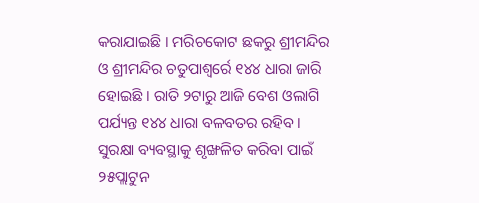କରାଯାଇଛି । ମରିଚକୋଟ ଛକରୁ ଶ୍ରୀମନ୍ଦିର ଓ ଶ୍ରୀମନ୍ଦିର ଚତୁପାଶ୍ୱର୍ରେ ୧୪୪ ଧାରା ଜାରି ହୋଇଛି । ରାତି ୨ଟାରୁ ଆଜି ବେଶ ଓଲାଗି ପର୍ଯ୍ୟନ୍ତ ୧୪୪ ଧାରା ବଳବତର ରହିବ । ସୁରକ୍ଷା ବ୍ୟବସ୍ଥାକୁ ଶୃଙ୍ଖଳିତ କରିବା ପାଇଁ ୨୫ପ୍ଲାଟୁନ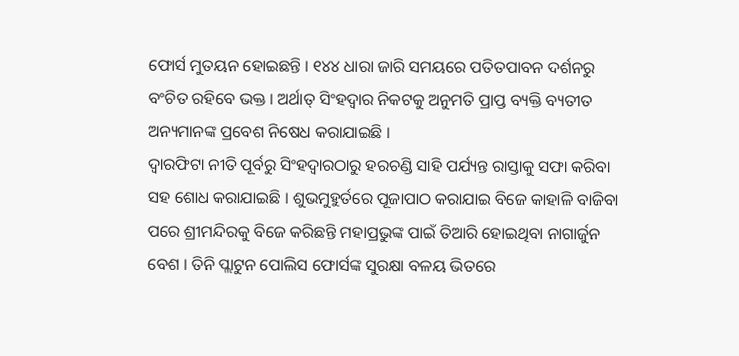ଫୋର୍ସ ମୁତୟନ ହୋଇଛନ୍ତି । ୧୪୪ ଧାରା ଜାରି ସମୟରେ ପତିତପାବନ ଦର୍ଶନରୁ ବଂଚିତ ରହିବେ ଭକ୍ତ । ଅର୍ଥାତ୍ ସିଂହଦ୍ୱାର ନିକଟକୁ ଅନୁମତି ପ୍ରାପ୍ତ ବ୍ୟକ୍ତି ବ୍ୟତୀତ ଅନ୍ୟମାନଙ୍କ ପ୍ରବେଶ ନିଷେଧ କରାଯାଇଛି ।
ଦ୍ୱାରଫିଟା ନୀତି ପୂର୍ବରୁ ସିଂହଦ୍ୱାରଠାରୁ ହରଚଣ୍ଡି ସାହି ପର୍ଯ୍ୟନ୍ତ ରାସ୍ତାକୁ ସଫା କରିବା ସହ ଶୋଧ କରାଯାଇଛି । ଶୁଭମୁହୁର୍ତରେ ପୂଜାପାଠ କରାଯାଇ ବିଜେ କାହାଳି ବାଜିବା ପରେ ଶ୍ରୀମନ୍ଦିରକୁ ବିଜେ କରିଛନ୍ତି ମହାପ୍ରଭୁଙ୍କ ପାଇଁ ତିଆରି ହୋଇଥିବା ନାଗାର୍ଜୁନ ବେଶ । ତିନି ପ୍ଲାଟୁନ ପୋଲିସ ଫୋର୍ସଙ୍କ ସୁରକ୍ଷା ବଳୟ ଭିତରେ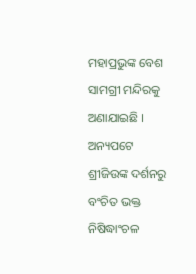ମହାପ୍ରଭୁଙ୍କ ବେଶ ସାମଗ୍ରୀ ମନ୍ଦିରକୁ ଅଣାଯାଇଛି । ଅନ୍ୟପଟେ ଶ୍ରୀଜିଉଙ୍କ ଦର୍ଶନରୁ ବଂଚିତ ଭକ୍ତ ନିଷିଦ୍ଧାଂଚଳ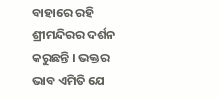ବାହାରେ ରହି ଶ୍ରୀମନ୍ଦିରର ଦର୍ଶନ କରୁଛନ୍ତି । ଭକ୍ତର ଭାବ ଏମିତି ଯେ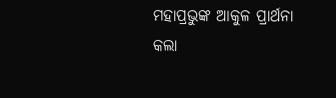ମହାପ୍ରଭୁଙ୍କ ଆକୁଳ ପ୍ରାର୍ଥନା କଲା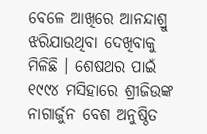ବେଳେ ଆଖିରେ ଆନନ୍ଦାଶ୍ରୁ ଝରିଯାଉଥିବା ଦେଖିବାକୁ ମିଳିଛି । ଶେଷଥର ପାଇଁ ୧୯୯୪ ମସିହାରେ ଶ୍ରୀଜିଉଙ୍କ ନାଗାର୍ଜୁନ ବେଶ ଅନୁଷ୍ଠିତ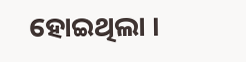ହୋଇଥିଲା ।